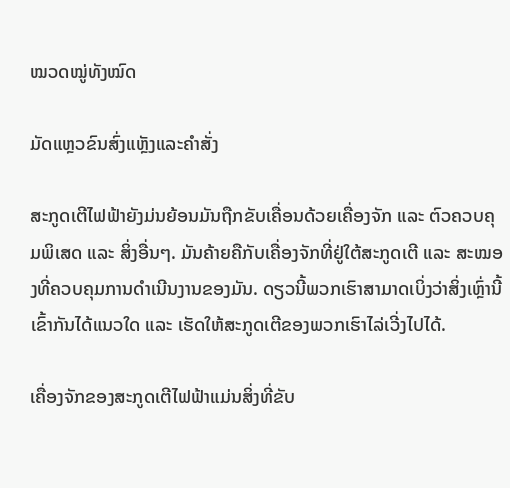ໝວດໝູ່ທັງໝົດ

ມັດແຫຼວຂົນສົ່ງແຫຼັງແລະຄຳສັ່ງ

ສະກູດເຕີໄຟຟ້າຍັງມ່ນຍ້ອນມັນຖືກຂັບເຄື່ອນດ້ວຍເຄື່ອງຈັກ ແລະ ຕົວຄວບຄຸມພິເສດ ແລະ ສິ່ງອື່ນໆ. ມັນຄ້າຍຄືກັບເຄື່ອງຈັກທີ່ຢູ່ໃຕ້ສະກູດເຕີ ແລະ ສະໝອງທີ່ຄວບຄຸມການດຳເນີນງານຂອງມັນ. ດຽວນີ້ພວກເຮົາສາມາດເບິ່ງວ່າສິ່ງເຫຼົ່ານີ້ເຂົ້າກັນໄດ້ແນວໃດ ແລະ ເຮັດໃຫ້ສະກູດເຕີຂອງພວກເຮົາໄລ່ເວີ່ງໄປໄດ້.

ເຄື່ອງຈັກຂອງສະກູດເຕີໄຟຟ້າແມ່ນສິ່ງທີ່ຂັບ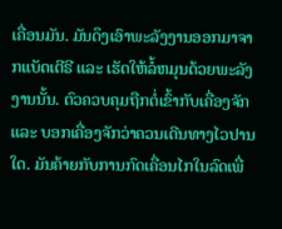ເຄື່ອນມັນ. ມັນດຶງເອົາພະລັງງານອອກມາຈາກແບັດເຕີຣີ ແລະ ເຮັດໃຫ້ລໍ້ຫມຸນດ້ວຍພະລັງງານນັ້ນ. ຕົວຄວບຄຸມຖືກຕໍ່ເຂົ້າກັບເຄື່ອງຈັກ ແລະ ບອກເຄື່ອງຈັກວ່າຄວນເດີນທາງໄວປານໃດ. ມັນຄ້າຍກັບການກົດເຄື່ອນໄກໃນລົດເພື່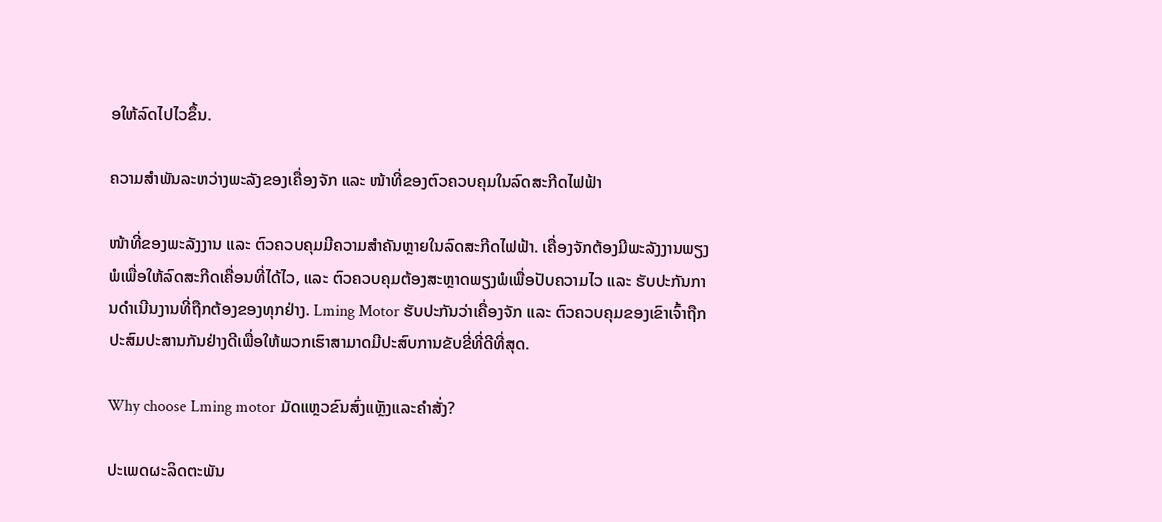ອໃຫ້ລົດໄປໄວຂຶ້ນ.

ຄວາມສຳພັນລະຫວ່າງພະລັງຂອງເຄື່ອງຈັກ ແລະ ໜ້າທີ່ຂອງຕົວຄວບຄຸມໃນລົດສະກີດໄຟຟ້າ

ໜ້າທີ່ຂອງພະລັງງານ ແລະ ຕົວຄວບຄຸມມີຄວາມສຳຄັນຫຼາຍໃນລົດສະກີດໄຟຟ້າ. ເຄື່ອງຈັກຕ້ອງມີພະລັງງານພຽງພໍເພື່ອໃຫ້ລົດສະກີດເຄື່ອນທີ່ໄດ້ໄວ, ແລະ ຕົວຄວບຄຸມຕ້ອງສະຫຼາດພຽງພໍເພື່ອປັບຄວາມໄວ ແລະ ຮັບປະກັນການດຳເນີນງານທີ່ຖືກຕ້ອງຂອງທຸກຢ່າງ. Lming Motor ຮັບປະກັນວ່າເຄື່ອງຈັກ ແລະ ຕົວຄວບຄຸມຂອງເຂົາເຈົ້າຖືກປະສົມປະສານກັນຢ່າງດີເພື່ອໃຫ້ພວກເຮົາສາມາດມີປະສົບການຂັບຂີ່ທີ່ດີທີ່ສຸດ.

Why choose Lming motor ມັດແຫຼວຂົນສົ່ງແຫຼັງແລະຄຳສັ່ງ?

ປະເພດຜະລິດຕະພັນ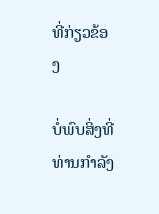ທີ່ກ່ຽວຂ້ອງ

ບໍ່ພົບສິ່ງທີ່ທ່ານກໍາລັງ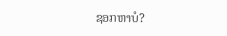ຊອກຫາບໍ?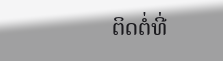ຕິດຕໍ່ທີ່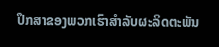ປຶກສາຂອງພວກເຮົາສໍາລັບຜະລິດຕະພັນ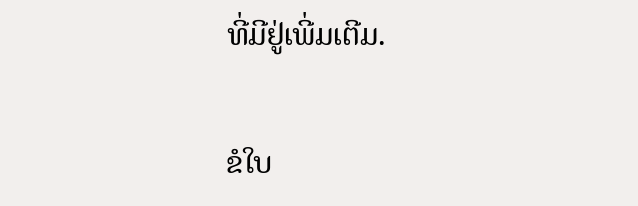ທີ່ມີຢູ່ເພີ່ມເຕີມ.

ຂໍໃບ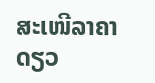ສະເໜີລາຄາດຽວ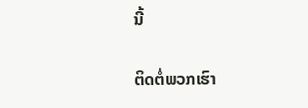ນີ້

ຕິດຕໍ່ພວກເຮົາ